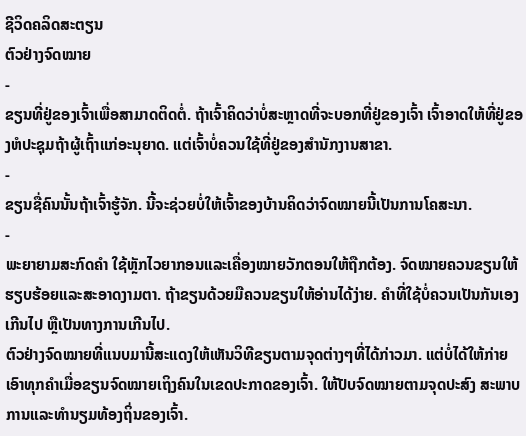ຊີວິດຄລິດສະຕຽນ
ຕົວຢ່າງຈົດໝາຍ
-
ຂຽນທີ່ຢູ່ຂອງເຈົ້າເພື່ອສາມາດຕິດຕໍ່. ຖ້າເຈົ້າຄິດວ່າບໍ່ສະຫຼາດທີ່ຈະບອກທີ່ຢູ່ຂອງເຈົ້າ ເຈົ້າອາດໃຫ້ທີ່ຢູ່ຂອງຫໍປະຊຸມຖ້າຜູ້ເຖົ້າແກ່ອະນຸຍາດ. ແຕ່ເຈົ້າບໍ່ຄວນໃຊ້ທີ່ຢູ່ຂອງສຳນັກງານສາຂາ.
-
ຂຽນຊື່ຄົນນັ້ນຖ້າເຈົ້າຮູ້ຈັກ. ນີ້ຈະຊ່ວຍບໍ່ໃຫ້ເຈົ້າຂອງບ້ານຄິດວ່າຈົດໝາຍນີ້ເປັນການໂຄສະນາ.
-
ພະຍາຍາມສະກົດຄຳ ໃຊ້ຫຼັກໄວຍາກອນແລະເຄື່ອງໝາຍວັກຕອນໃຫ້ຖືກຕ້ອງ. ຈົດໝາຍຄວນຂຽນໃຫ້ຮຽບຮ້ອຍແລະສະອາດງາມຕາ. ຖ້າຂຽນດ້ວຍມືຄວນຂຽນໃຫ້ອ່ານໄດ້ງ່າຍ. ຄຳທີ່ໃຊ້ບໍ່ຄວນເປັນກັນເອງເກີນໄປ ຫຼືເປັນທາງການເກີນໄປ.
ຕົວຢ່າງຈົດໝາຍທີ່ແນບມານີ້ສະແດງໃຫ້ເຫັນວິທີຂຽນຕາມຈຸດຕ່າງໆທີ່ໄດ້ກ່າວມາ. ແຕ່ບໍ່ໄດ້ໃຫ້ກ່າຍເອົາທຸກຄຳເມື່ອຂຽນຈົດໝາຍເຖິງຄົນໃນເຂດປະກາດຂອງເຈົ້າ. ໃຫ້ປັບຈົດໝາຍຕາມຈຸດປະສົງ ສະພາບການແລະທຳນຽມທ້ອງຖິ່ນຂອງເຈົ້າ.